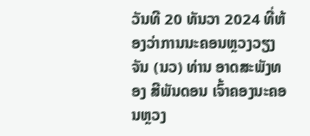ວັນທີ 20 ທັນວາ 2024 ທີ່ຫ້ອງວ່າການນະຄອນຫຼວງວຽງຈັນ (ນວ) ທ່ານ ອາດສະພັງທອງ ສີພັນດອນ ເຈົ້າຄອງນະຄອນຫຼວງ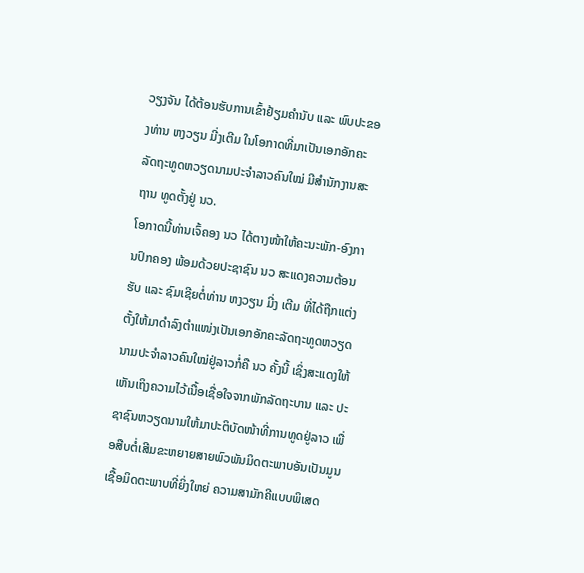ວຽງຈັນ ໄດ້ຕ້ອນຮັບການເຂົ້າຢ້ຽມຄຳນັບ ແລະ ພົບປະຂອງທ່ານ ຫງວຽນ ມີ່ງເຕີມ ໃນໂອກາດທີ່ມາເປັນເອກອັກຄະລັດຖະທູດຫວຽດນາມປະຈຳລາວຄົນໃໝ່ ມີສຳນັກງານສະຖານ ທູດຕັ້ງຢູ່ ນວ.
ໂອກາດນີ້ທ່ານເຈົ້ຄອງ ນວ ໄດ້ຕາງໜ້າໃຫ້ຄະນະພັກ-ອົງການປົກຄອງ ພ້ອມດ້ວຍປະຊາຊົນ ນວ ສະແດງຄວາມຕ້ອນຮັບ ແລະ ຊົມເຊີຍຕໍ່ທ່ານ ຫງວຽນ ມີ່ງ ເຕີມ ທີ່ໄດ້ຖືກແຕ່ງຕັ້ງໃຫ້ມາດໍາລົງຕໍາແໜ່ງເປັນເອກອັກຄະລັດຖະທູດຫວຽດນາມປະຈໍາລາວຄົນໃໝ່ຢູ່ລາວກໍ່ຄື ນວ ຄັ້ງນີ້ ເຊິ່ງສະແດງໃຫ້ເຫັນເຖິງຄວາມໄວ້ເນື້ອເຊື່ອໃຈຈາກພັກລັດຖະບານ ແລະ ປະຊາຊົນຫວຽດນາມໃຫ້ມາປະຕິບັດໜ້າທີ່ການທູດຢູ່ລາວ ເພື່ອສືບຕໍ່ເສີມຂະຫຍາຍສາຍພົວພັນມິດຕະພາບອັນເປັນມູນເຊື້ອມິດຕະພາບທີ່ຍິ່ງໃຫຍ່ ຄວາມສາມັກຄີແບບພິເສດ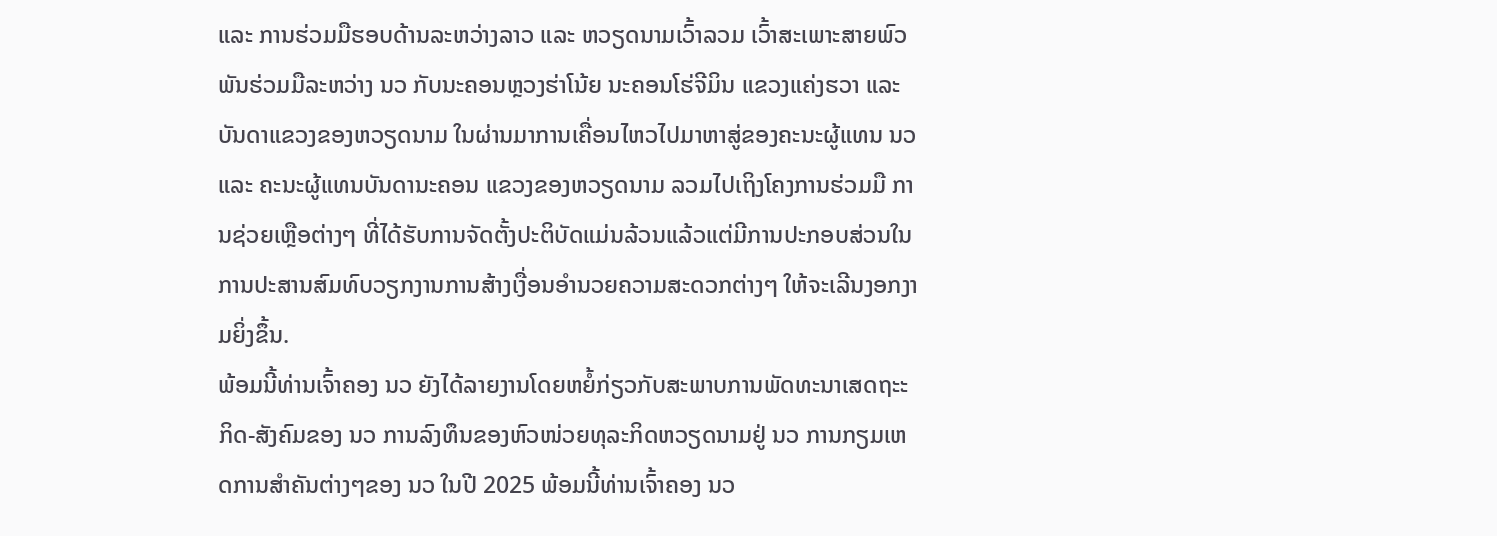ແລະ ການຮ່ວມມືຮອບດ້ານລະຫວ່າງລາວ ແລະ ຫວຽດນາມເວົ້າລວມ ເວົ້າສະເພາະສາຍພົວພັນຮ່ວມມືລະຫວ່າງ ນວ ກັບນະຄອນຫຼວງຮ່າໂນ້ຍ ນະຄອນໂຮ່ຈີມິນ ແຂວງແຄ່ງຮວາ ແລະ ບັນດາແຂວງຂອງຫວຽດນາມ ໃນຜ່ານມາການເຄື່ອນໄຫວໄປມາຫາສູ່ຂອງຄະນະຜູ້ແທນ ນວ ແລະ ຄະນະຜູ້ແທນບັນດານະຄອນ ແຂວງຂອງຫວຽດນາມ ລວມໄປເຖິງໂຄງການຮ່ວມມື ການຊ່ວຍເຫຼືອຕ່າງໆ ທີ່ໄດ້ຮັບການຈັດຕັ້ງປະຕິບັດແມ່ນລ້ວນແລ້ວແຕ່ມີການປະກອບສ່ວນໃນການປະສານສົມທົບວຽກງານການສ້າງເງື່ອນອຳນວຍຄວາມສະດວກຕ່າງໆ ໃຫ້ຈະເລີນງອກງາມຍິ່ງຂຶ້ນ.
ພ້ອມນີ້ທ່ານເຈົ້າຄອງ ນວ ຍັງໄດ້ລາຍງານໂດຍຫຍໍ້ກ່ຽວກັບສະພາບການພັດທະນາເສດຖະະກິດ-ສັງຄົມຂອງ ນວ ການລົງທຶນຂອງຫົວໜ່ວຍທຸລະກິດຫວຽດນາມຢູ່ ນວ ການກຽມເຫດການສຳຄັນຕ່າງໆຂອງ ນວ ໃນປີ 2025 ພ້ອມນີ້ທ່ານເຈົ້າຄອງ ນວ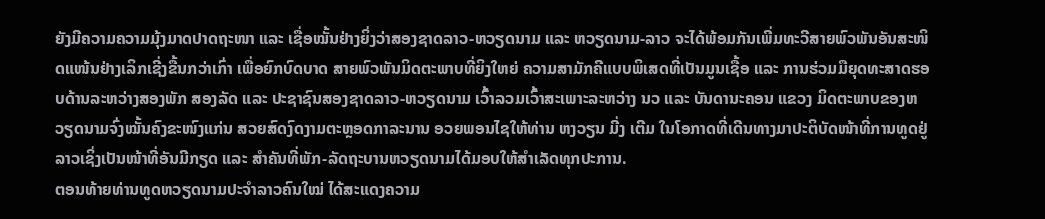ຍັງມີຄວາມຄວາມມຸ້ງມາດປາດຖະໜາ ແລະ ເຊື່ອໝັ້ນຢ່າງຍິ່ງວ່າສອງຊາດລາວ-ຫວຽດນາມ ແລະ ຫວຽດນາມ-ລາວ ຈະໄດ້ພ້ອມກັນເພີ່ມທະວີສາຍພົວພັນອັນສະໜິດແໜ້ນຢ່າງເລິກເຊີ່ງຂື້ນກວ່າເກົ່າ ເພື່ອຍົກບົດບາດ ສາຍພົວພັນມິດຕະພາບທີ່ຍິງໃຫຍ່ ຄວາມສາມັກຄີແບບພິເສດທີ່ເປັນມູນເຊື້ອ ແລະ ການຮ່ວມມືຍຸດທະສາດຮອບດ້ານລະຫວ່າງສອງພັກ ສອງລັດ ແລະ ປະຊາຊົນສອງຊາດລາວ-ຫວຽດນາມ ເວົ້າລວມເວົ້າສະເພາະລະຫວ່າງ ນວ ແລະ ບັນດານະຄອນ ແຂວງ ມິດຕະພາບຂອງຫວຽດນາມຈົ່ງໝັ້ນຄົງຂະໜົງແກ່ນ ສວຍສົດງົດງາມຕະຫຼອດກາລະນານ ອວຍພອນໄຊໃຫ້ທ່ານ ຫງວຽນ ມີ່ງ ເຕີມ ໃນໂອກາດທີ່ເດີນທາງມາປະຕິບັດໜ້າທີ່ການທູດຢູ່ລາວເຊິ່ງເປັນໜ້າທີ່ອັນມີກຽດ ແລະ ສໍາຄັນທີ່ພັກ-ລັດຖະບານຫວຽດນາມໄດ້ມອບໃຫ້ສຳເລັດທຸກປະການ.
ຕອນທ້າຍທ່ານທູດຫວຽດນາມປະຈຳລາວຄົນໃໝ່ ໄດ້ສະແດງຄວາມ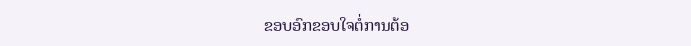ຂອບອົກຂອບໃຈຕໍ່ການຕ້ອ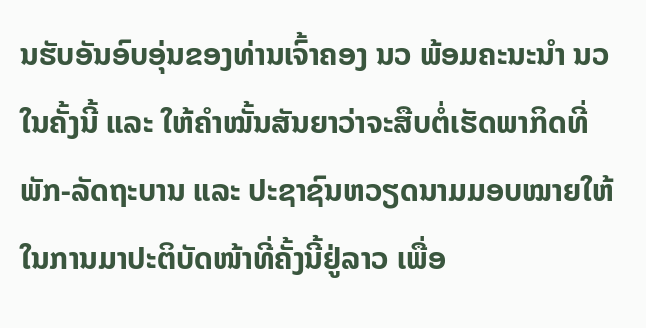ນຮັບອັນອົບອຸ່ນຂອງທ່ານເຈົ້າຄອງ ນວ ພ້ອມຄະນະນໍາ ນວ ໃນຄັ້ງນີ້ ແລະ ໃຫ້ຄຳໝັ້ນສັນຍາວ່າຈະສືບຕໍ່ເຮັດພາກິດທີ່ພັກ-ລັດຖະບານ ແລະ ປະຊາຊົນຫວຽດນາມມອບໝາຍໃຫ້ໃນການມາປະຕິບັດໜ້າທີ່ຄັ້ງນີ້ຢູ່ລາວ ເພື່ອ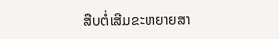ສືບຕໍ່ເສີມຂະຫຍາຍສາ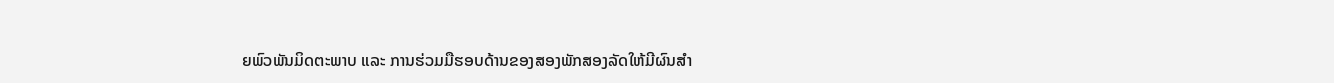ຍພົວພັນມິດຕະພາບ ແລະ ການຮ່ວມມືຮອບດ້ານຂອງສອງພັກສອງລັດໃຫ້ມີຜົນສຳ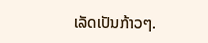ເລັດເປັນກ້າວໆ.